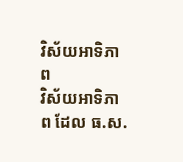វិស័យអាទិភាព
វិស័យអាទិភាព ដែល ធ.ស.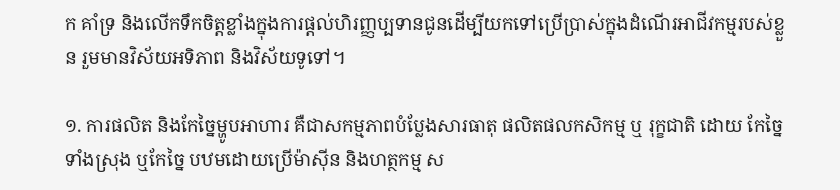ក គាំទ្រ និងលើកទឹកចិត្តខ្លាំងក្នុងការផ្តល់ហិរញ្ញប្បទានជូនដើម្បីយកទៅប្រើប្រាស់ក្នុងដំណើរអាជីវកម្មរបស់ខ្លួន រួមមានវិស័យអទិភាព និងវិស័យទូទៅ។

១. ការផលិត និងកែច្នៃម្ហូបអាហារ គឺជាសកម្មភាពបំប្លែងសារធាតុ ផលិតផលកសិកម្ម ឬ រុក្ខជាតិ ដោយ កែច្នៃទាំងស្រុង ឬកែច្នៃ បឋមដោយប្រើម៉ាស៊ីន និងហត្ថកម្ម ស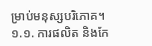ម្រាប់មនុស្សបរិភោគ។
១.១. ការផលិត និងកែ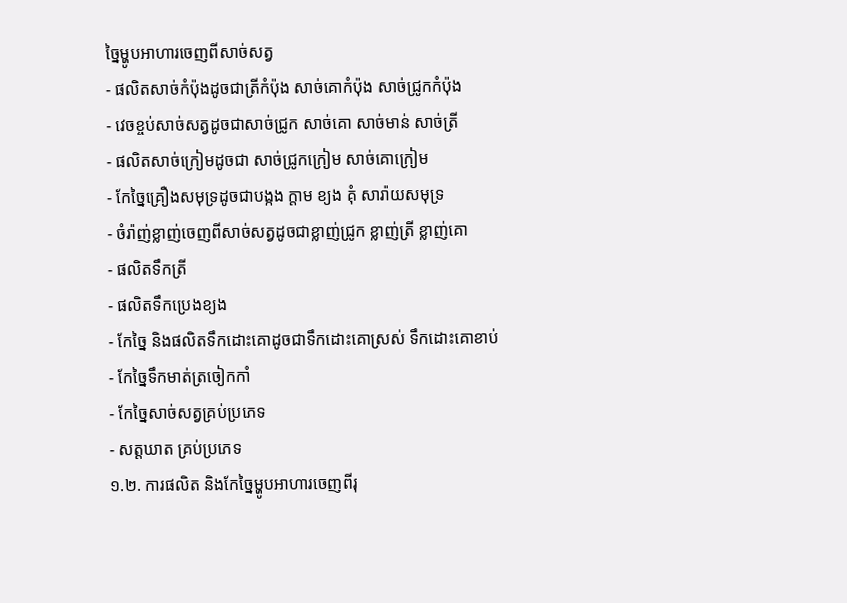ច្នៃម្ហូបអាហារចេញពីសាច់សត្វ
- ផលិតសាច់កំប៉ុងដូចជាត្រីកំប៉ុង សាច់គោកំប៉ុង សាច់ជ្រូកកំប៉ុង
- វេចខ្ចប់សាច់សត្វដូចជាសាច់ជ្រូក សាច់គោ សាច់មាន់ សាច់ត្រី
- ផលិតសាច់ក្រៀមដូចជា សាច់ជ្រូកក្រៀម សាច់គោក្រៀម
- កែច្នៃគ្រឿងសមុទ្រដូចជាបង្កង ក្តាម ខ្យង គុំ សារ៉ាយសមុទ្រ
- ចំរ៉ាញ់ខ្លាញ់ចេញពីសាច់សត្វដូចជាខ្លាញ់ជ្រូក ខ្លាញ់ត្រី ខ្លាញ់គោ
- ផលិតទឹកត្រី
- ផលិតទឹកប្រេងខ្យង
- កែច្នៃ និងផលិតទឹកដោះគោដូចជាទឹកដោះគោស្រស់ ទឹកដោះគោខាប់
- កែច្នៃទឹកមាត់ត្រចៀកកាំ
- កែច្នៃសាច់សត្វគ្រប់ប្រភេទ
- សត្តឃាត គ្រប់ប្រភេទ
១.២. ការផលិត និងកែច្នៃម្ហូបអាហារចេញពីរុ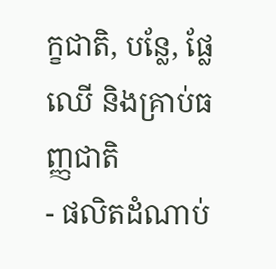ក្ខជាតិ, បន្លែ, ផ្លែឈើ និងគ្រាប់ធញ្ញជាតិ
- ផលិតដំណាប់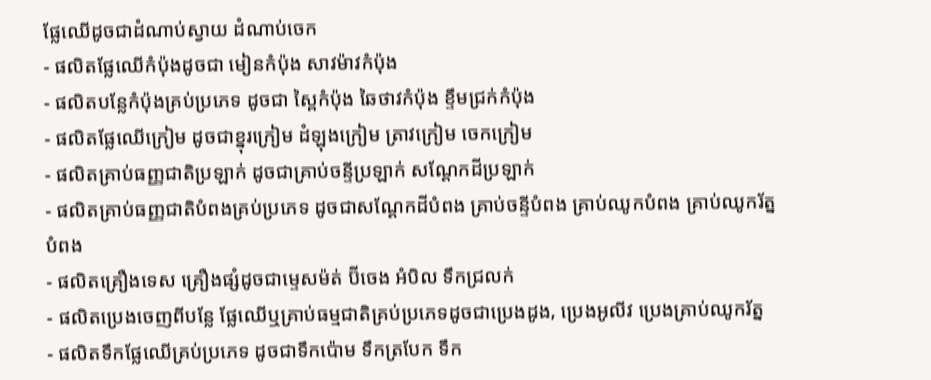ផ្លែឈើដូចជាដំណាប់ស្វាយ ដំណាប់ចេក
- ផលិតផ្លែឈើកំប៉ុងដូចជា មៀនកំប៉ុង សាវម៉ាវកំប៉ុង
- ផលិតបន្លែកំប៉ុងគ្រប់ប្រភេទ ដូចជា ស្ពៃកំប៉ុង ឆៃថាវកំប៉ុង ខ្ទឹមជ្រក់កំប៉ុង
- ផលិតផ្លែឈើក្រៀម ដូចជាខ្នុរក្រៀម ដំឡុងក្រៀម ត្រាវក្រៀម ចេកក្រៀម
- ផលិតគ្រាប់ធញ្ញជាតិប្រឡាក់ ដូចជាគ្រាប់ចន្ទីប្រឡាក់ សណ្តែកដីប្រឡាក់
- ផលិតគ្រាប់ធញ្ញជាតិបំពងគ្រប់ប្រភេទ ដូចជាសណ្តែកដីបំពង គ្រាប់ចន្ទីបំពង គ្រាប់ឈូកបំពង គ្រាប់ឈូករ័ត្នបំពង
- ផលិតគ្រឿងទេស គ្រឿងផ្សំដូចជាម្ទេសម៉ត់ ប៊ីចេង អំបិល ទឹកជ្រលក់
- ផលិតប្រេងចេញពីបន្លែ ផ្លែឈើឬគ្រាប់ធម្មជាតិគ្រប់ប្រភេទដូចជាប្រេងដូង, ប្រេងអូលីវ ប្រេងគ្រាប់ឈូករ័ត្ន
- ផលិតទឹកផ្លែឈើគ្រប់ប្រភេទ ដូចជាទឹកប៉ោម ទឹកត្របែក ទឹក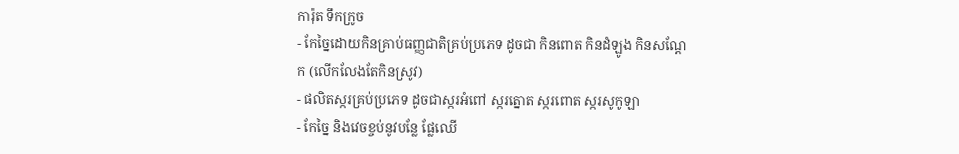ការ៉ុត ទឹកក្រូច
- កែច្នៃដោយកិនគ្រាប់ធញ្ញជាតិគ្រប់ប្រភេទ ដូចជា កិនពោត កិនដំឡូង កិនសណ្តែក (លើកលែងតែកិនស្រូវ)
- ផលិតស្ករគ្រប់ប្រភេទ ដូចជាស្ករអំពៅ ស្ករត្នោត ស្ករពោត ស្ករសូកូឡា
- កែច្នៃ និងវេចខ្ចប់នូវបន្លែ ផ្លែឈើ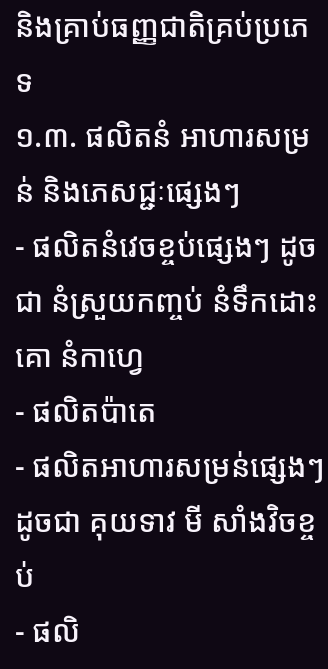និងគ្រាប់ធញ្ញជាតិគ្រប់ប្រភេទ
១.៣. ផលិតនំ អាហារសម្រន់ និងភេសជ្ជៈផ្សេងៗ
- ផលិតនំវេចខ្ចប់ផ្សេងៗ ដូចជា នំស្រួយកញ្ចប់ នំទឹកដោះគោ នំកាហ្វេ
- ផលិតប៉ាតេ
- ផលិតអាហារសម្រន់ផ្សេងៗ ដូចជា គុយទាវ មី សាំងវិចខ្ចប់
- ផលិ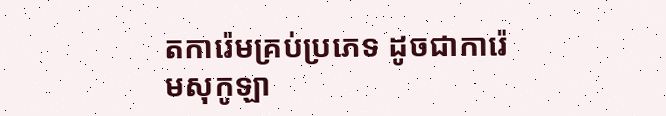តការ៉េមគ្រប់ប្រភេទ ដូចជាការ៉េមសុកូឡា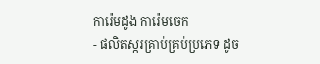ការ៉េមដូង ការ៉េមចេក
- ផលិតស្ករគ្រាប់គ្រប់ប្រភេទ ដូច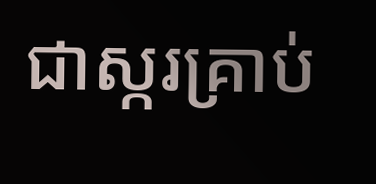ជាស្ករគ្រាប់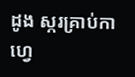ដូង ស្ករគ្រាប់កាហ្វេ